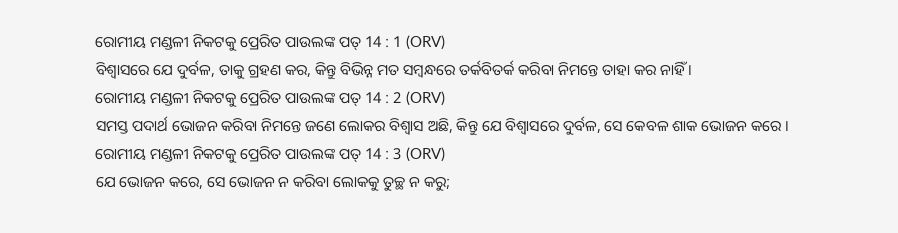ରୋମୀୟ ମଣ୍ଡଳୀ ନିକଟକୁ ପ୍ରେରିତ ପାଉଲଙ୍କ ପତ୍ 14 : 1 (ORV)
ବିଶ୍ଵାସରେ ଯେ ଦୁର୍ବଳ, ତାକୁ ଗ୍ରହଣ କର, କିନ୍ତୁ ବିଭିନ୍ନ ମତ ସମ୍ଵନ୍ଧରେ ତର୍କବିତର୍କ କରିବା ନିମନ୍ତେ ତାହା କର ନାହିଁ ।
ରୋମୀୟ ମଣ୍ଡଳୀ ନିକଟକୁ ପ୍ରେରିତ ପାଉଲଙ୍କ ପତ୍ 14 : 2 (ORV)
ସମସ୍ତ ପଦାର୍ଥ ଭୋଜନ କରିବା ନିମନ୍ତେ ଜଣେ ଲୋକର ବିଶ୍ଵାସ ଅଛି, କିନ୍ତୁ ଯେ ବିଶ୍ଵାସରେ ଦୁର୍ବଳ, ସେ କେବଳ ଶାକ ଭୋଜନ କରେ ।
ରୋମୀୟ ମଣ୍ଡଳୀ ନିକଟକୁ ପ୍ରେରିତ ପାଉଲଙ୍କ ପତ୍ 14 : 3 (ORV)
ଯେ ଭୋଜନ କରେ, ସେ ଭୋଜନ ନ କରିବା ଲୋକକୁ ତୁଚ୍ଛ ନ କରୁ;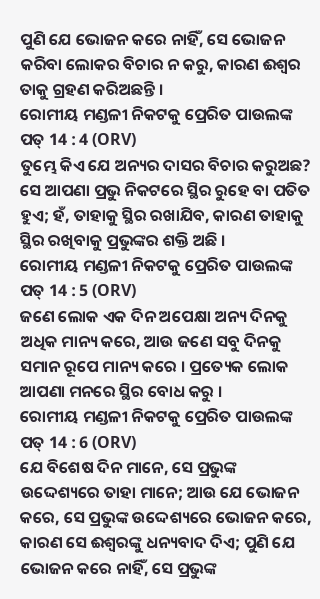ପୁଣି ଯେ ଭୋଜନ କରେ ନାହିଁ, ସେ ଭୋଜନ କରିବା ଲୋକର ବିଚାର ନ କରୁ, କାରଣ ଈଶ୍ଵର ତାକୁ ଗ୍ରହଣ କରିଅଛନ୍ତି ।
ରୋମୀୟ ମଣ୍ଡଳୀ ନିକଟକୁ ପ୍ରେରିତ ପାଉଲଙ୍କ ପତ୍ 14 : 4 (ORV)
ତୁମ୍ଭେ କିଏ ଯେ ଅନ୍ୟର ଦାସର ବିଚାର କରୁଅଛ? ସେ ଆପଣା ପ୍ରଭୁ ନିକଟରେ ସ୍ଥିର ରୁହେ ବା ପତିତ ହୁଏ; ହଁ, ତାହାକୁ ସ୍ଥିର ରଖାଯିବ, କାରଣ ତାହାକୁ ସ୍ଥିର ରଖିବାକୁ ପ୍ରଭୁଙ୍କର ଶକ୍ତି ଅଛି ।
ରୋମୀୟ ମଣ୍ଡଳୀ ନିକଟକୁ ପ୍ରେରିତ ପାଉଲଙ୍କ ପତ୍ 14 : 5 (ORV)
ଜଣେ ଲୋକ ଏକ ଦିନ ଅପେକ୍ଷା ଅନ୍ୟ ଦିନକୁ ଅଧିକ ମାନ୍ୟ କରେ, ଆଉ ଜଣେ ସବୁ ଦିନକୁ ସମାନ ରୂପେ ମାନ୍ୟ କରେ । ପ୍ରତ୍ୟେକ ଲୋକ ଆପଣା ମନରେ ସ୍ଥିର ବୋଧ କରୁ ।
ରୋମୀୟ ମଣ୍ଡଳୀ ନିକଟକୁ ପ୍ରେରିତ ପାଉଲଙ୍କ ପତ୍ 14 : 6 (ORV)
ଯେ ବିଶେଷ ଦିନ ମାନେ, ସେ ପ୍ରଭୁଙ୍କ ଉଦ୍ଦେଶ୍ୟରେ ତାହା ମାନେ; ଆଉ ଯେ ଭୋଜନ କରେ, ସେ ପ୍ରଭୁଙ୍କ ଉଦ୍ଦେଶ୍ୟରେ ଭୋଜନ କରେ, କାରଣ ସେ ଈଶ୍ଵରଙ୍କୁ ଧନ୍ୟବାଦ ଦିଏ; ପୁଣି ଯେ ଭୋଜନ କରେ ନାହିଁ, ସେ ପ୍ରଭୁଙ୍କ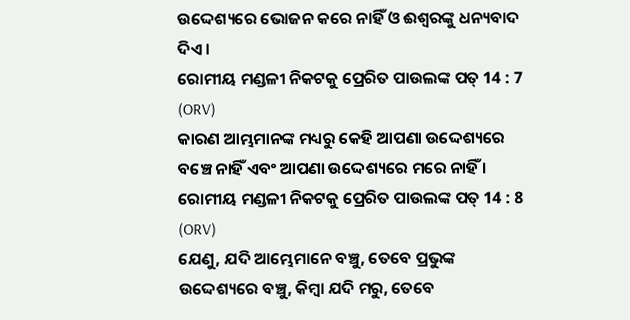ଉଦ୍ଦେଶ୍ୟରେ ଭୋଜନ କରେ ନାହିଁ ଓ ଈଶ୍ଵରଙ୍କୁ ଧନ୍ୟବାଦ ଦିଏ ।
ରୋମୀୟ ମଣ୍ଡଳୀ ନିକଟକୁ ପ୍ରେରିତ ପାଉଲଙ୍କ ପତ୍ 14 : 7 (ORV)
କାରଣ ଆମ୍ଭମାନଙ୍କ ମଧ୍ୟରୁ କେହି ଆପଣା ଉଦ୍ଦେଶ୍ୟରେ ବଞ୍ଚେ ନାହିଁ ଏବଂ ଆପଣା ଉଦ୍ଦେଶ୍ୟରେ ମରେ ନାହିଁ ।
ରୋମୀୟ ମଣ୍ଡଳୀ ନିକଟକୁ ପ୍ରେରିତ ପାଉଲଙ୍କ ପତ୍ 14 : 8 (ORV)
ଯେଣୁ, ଯଦି ଆମ୍ଭେମାନେ ବଞ୍ଚୁ, ତେବେ ପ୍ରଭୁଙ୍କ ଉଦ୍ଦେଶ୍ୟରେ ବଞ୍ଚୁ, କିମ୍ଵା ଯଦି ମରୁ, ତେବେ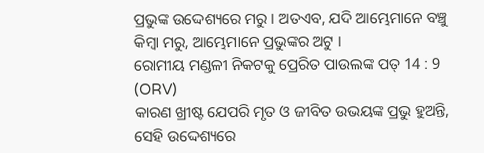ପ୍ରଭୁଙ୍କ ଉଦ୍ଦେଶ୍ୟରେ ମରୁ । ଅତଏବ, ଯଦି ଆମ୍ଭେମାନେ ବଞ୍ଚୁ କିମ୍ଵା ମରୁ, ଆମ୍ଭେମାନେ ପ୍ରଭୁଙ୍କର ଅଟୁ ।
ରୋମୀୟ ମଣ୍ଡଳୀ ନିକଟକୁ ପ୍ରେରିତ ପାଉଲଙ୍କ ପତ୍ 14 : 9 (ORV)
କାରଣ ଖ୍ରୀଷ୍ଟ ଯେପରି ମୃତ ଓ ଜୀବିତ ଉଭୟଙ୍କ ପ୍ରଭୁ ହୁଅନ୍ତି, ସେହି ଉଦ୍ଦେଶ୍ୟରେ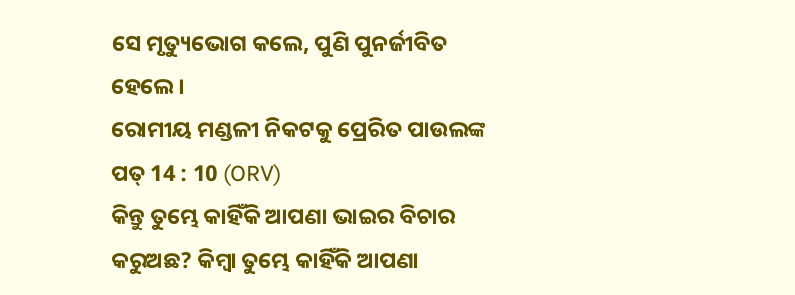ସେ ମୃତ୍ୟୁଭୋଗ କଲେ, ପୁଣି ପୁନର୍ଜୀବିତ ହେଲେ ।
ରୋମୀୟ ମଣ୍ଡଳୀ ନିକଟକୁ ପ୍ରେରିତ ପାଉଲଙ୍କ ପତ୍ 14 : 10 (ORV)
କିନ୍ତୁ ତୁମ୍ଭେ କାହିଁକି ଆପଣା ଭାଇର ବିଚାର କରୁଅଛ? କିମ୍ଵା ତୁମ୍ଭେ କାହିଁକି ଆପଣା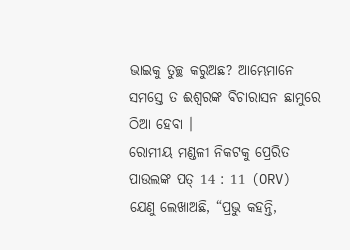ଭାଇକୁ ତୁଚ୍ଛ କରୁଅଛ? ଆମ୍ଭେମାନେ ସମସ୍ତେ ତ ଈଶ୍ଵରଙ୍କ ବିଚାରାସନ ଛାମୁରେ ଠିଆ ହେବା ।
ରୋମୀୟ ମଣ୍ଡଳୀ ନିକଟକୁ ପ୍ରେରିତ ପାଉଲଙ୍କ ପତ୍ 14 : 11 (ORV)
ଯେଣୁ ଲେଖାଅଛି, “ପ୍ରଭୁ କହନ୍ତି,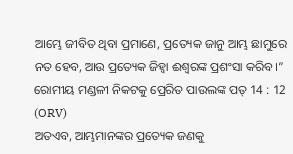ଆମ୍ଭେ ଜୀବିତ ଥିବା ପ୍ରମାଣେ, ପ୍ରତ୍ୟେକ ଜାନୁ ଆମ୍ଭ ଛାମୁରେ ନତ ହେବ, ଆଉ ପ୍ରତ୍ୟେକ ଜିହ୍ଵା ଈଶ୍ଵରଙ୍କ ପ୍ରଶଂସା କରିବ ।”
ରୋମୀୟ ମଣ୍ଡଳୀ ନିକଟକୁ ପ୍ରେରିତ ପାଉଲଙ୍କ ପତ୍ 14 : 12 (ORV)
ଅତଏବ, ଆମ୍ଭମାନଙ୍କର ପ୍ରତ୍ୟେକ ଜଣକୁ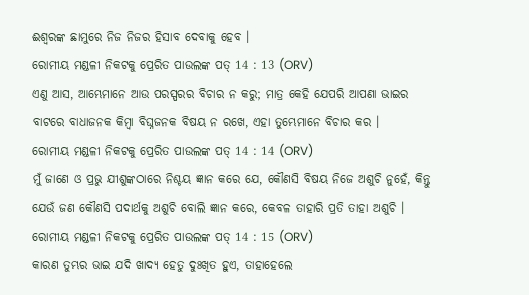ଈଶ୍ଵରଙ୍କ ଛାମୁରେ ନିଜ ନିଜର ହିସାବ ଦେବାକୁ ହେବ ।
ରୋମୀୟ ମଣ୍ଡଳୀ ନିକଟକୁ ପ୍ରେରିତ ପାଉଲଙ୍କ ପତ୍ 14 : 13 (ORV)
ଏଣୁ ଆସ, ଆମ୍ଭେମାନେ ଆଉ ପରସ୍ପରର ବିଚାର ନ କରୁ; ମାତ୍ର କେହି ଯେପରି ଆପଣା ଭାଇର ବାଟରେ ବାଧାଜନକ କିମ୍ଵା ବିଘ୍ନଜନକ ବିଷୟ ନ ରଖେ, ଏହା ତୁମ୍ଭେମାନେ ବିଚାର କର ।
ରୋମୀୟ ମଣ୍ଡଳୀ ନିକଟକୁ ପ୍ରେରିତ ପାଉଲଙ୍କ ପତ୍ 14 : 14 (ORV)
ମୁଁ ଜାଣେ ଓ ପ୍ରଭୁ ଯୀଶୁଙ୍କଠାରେ ନିଶ୍ଚୟ ଜ୍ଞାନ କରେ ଯେ, କୌଣସି ବିଷୟ ନିଜେ ଅଶୁଚି ନୁହେଁ, କିନ୍ତୁ ଯେଉଁ ଜଣ କୌଣସି ପଦାର୍ଥକୁ ଅଶୁଚି ବୋଲି ଜ୍ଞାନ କରେ, କେବଳ ତାହାରି ପ୍ରତି ତାହା ଅଶୁଚି ।
ରୋମୀୟ ମଣ୍ଡଳୀ ନିକଟକୁ ପ୍ରେରିତ ପାଉଲଙ୍କ ପତ୍ 14 : 15 (ORV)
କାରଣ ତୁମ୍ଭର ଭାଇ ଯଦି ଖାଦ୍ୟ ହେତୁ ଦୁଃଖିତ ହୁଏ, ତାହାହେଲେ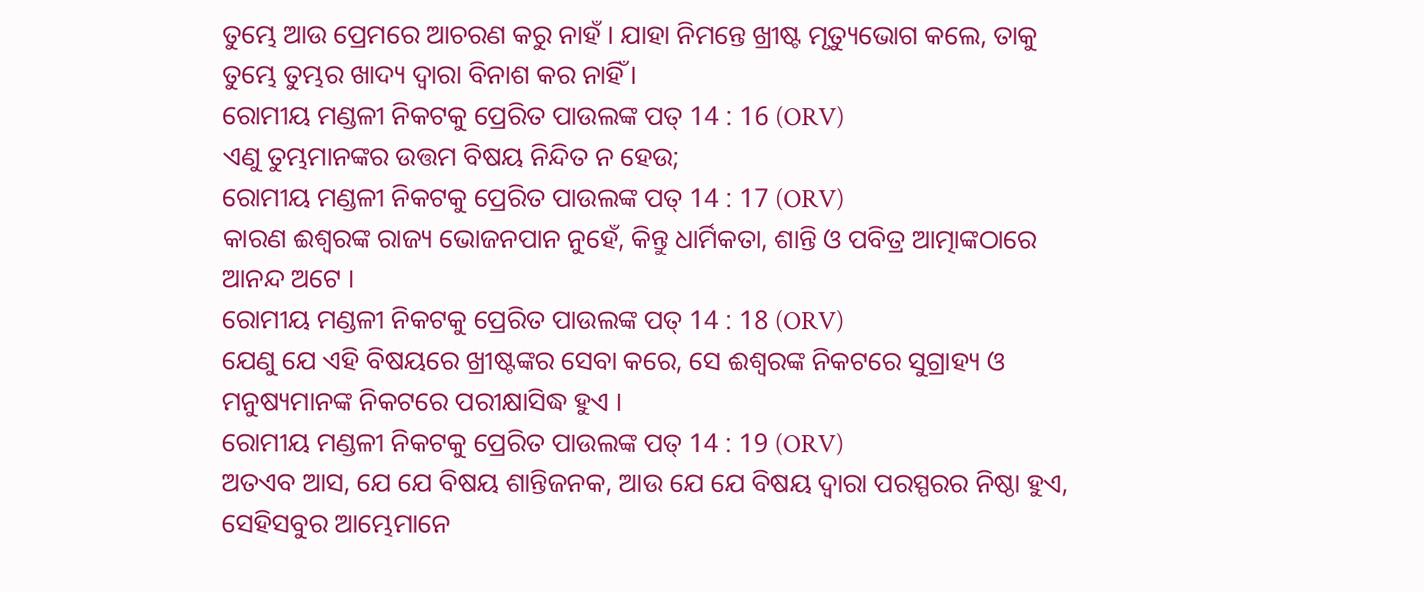ତୁମ୍ଭେ ଆଉ ପ୍ରେମରେ ଆଚରଣ କରୁ ନାହଁ । ଯାହା ନିମନ୍ତେ ଖ୍ରୀଷ୍ଟ ମୃତ୍ୟୁଭୋଗ କଲେ, ତାକୁ ତୁମ୍ଭେ ତୁମ୍ଭର ଖାଦ୍ୟ ଦ୍ଵାରା ବିନାଶ କର ନାହିଁ ।
ରୋମୀୟ ମଣ୍ଡଳୀ ନିକଟକୁ ପ୍ରେରିତ ପାଉଲଙ୍କ ପତ୍ 14 : 16 (ORV)
ଏଣୁ ତୁମ୍ଭମାନଙ୍କର ଉତ୍ତମ ବିଷୟ ନିନ୍ଦିତ ନ ହେଉ;
ରୋମୀୟ ମଣ୍ଡଳୀ ନିକଟକୁ ପ୍ରେରିତ ପାଉଲଙ୍କ ପତ୍ 14 : 17 (ORV)
କାରଣ ଈଶ୍ଵରଙ୍କ ରାଜ୍ୟ ଭୋଜନପାନ ନୁହେଁ, କିନ୍ତୁ ଧାର୍ମିକତା, ଶାନ୍ତି ଓ ପବିତ୍ର ଆତ୍ମାଙ୍କଠାରେ ଆନନ୍ଦ ଅଟେ ।
ରୋମୀୟ ମଣ୍ଡଳୀ ନିକଟକୁ ପ୍ରେରିତ ପାଉଲଙ୍କ ପତ୍ 14 : 18 (ORV)
ଯେଣୁ ଯେ ଏହି ବିଷୟରେ ଖ୍ରୀଷ୍ଟଙ୍କର ସେବା କରେ, ସେ ଈଶ୍ଵରଙ୍କ ନିକଟରେ ସୁଗ୍ରାହ୍ୟ ଓ ମନୁଷ୍ୟମାନଙ୍କ ନିକଟରେ ପରୀକ୍ଷାସିଦ୍ଧ ହୁଏ ।
ରୋମୀୟ ମଣ୍ଡଳୀ ନିକଟକୁ ପ୍ରେରିତ ପାଉଲଙ୍କ ପତ୍ 14 : 19 (ORV)
ଅତଏବ ଆସ, ଯେ ଯେ ବିଷୟ ଶାନ୍ତିଜନକ, ଆଉ ଯେ ଯେ ବିଷୟ ଦ୍ଵାରା ପରସ୍ପରର ନିଷ୍ଠା ହୁଏ, ସେହିସବୁର ଆମ୍ଭେମାନେ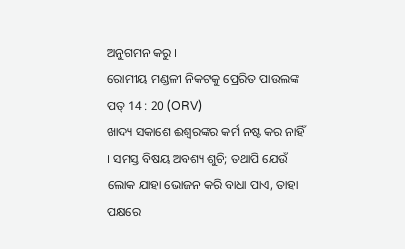ଅନୁଗମନ କରୁ ।
ରୋମୀୟ ମଣ୍ଡଳୀ ନିକଟକୁ ପ୍ରେରିତ ପାଉଲଙ୍କ ପତ୍ 14 : 20 (ORV)
ଖାଦ୍ୟ ସକାଶେ ଈଶ୍ଵରଙ୍କର କର୍ମ ନଷ୍ଟ କର ନାହିଁ । ସମସ୍ତ ବିଷୟ ଅବଶ୍ୟ ଶୁଚି; ତଥାପି ଯେଉଁ ଲୋକ ଯାହା ଭୋଜନ କରି ବାଧା ପାଏ, ତାହା ପକ୍ଷରେ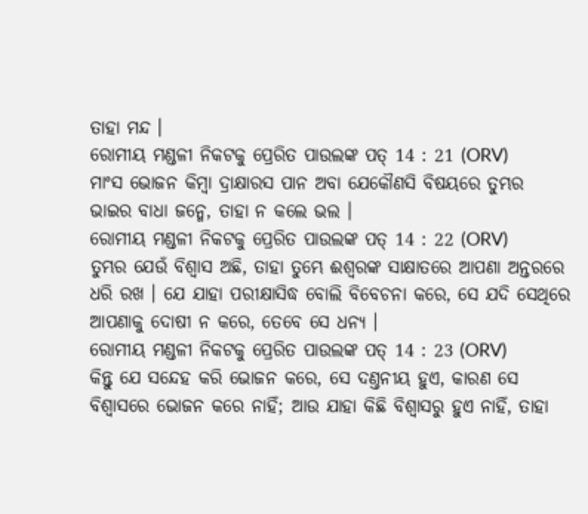ତାହା ମନ୍ଦ ।
ରୋମୀୟ ମଣ୍ଡଳୀ ନିକଟକୁ ପ୍ରେରିତ ପାଉଲଙ୍କ ପତ୍ 14 : 21 (ORV)
ମାଂସ ଭୋଜନ କିମ୍ଵା ଦ୍ରାକ୍ଷାରସ ପାନ ଅବା ଯେକୌଣସି ବିଷୟରେ ତୁମ୍ଭର ଭାଇର ବାଧା ଜନ୍ମେ, ତାହା ନ କଲେ ଭଲ ।
ରୋମୀୟ ମଣ୍ଡଳୀ ନିକଟକୁ ପ୍ରେରିତ ପାଉଲଙ୍କ ପତ୍ 14 : 22 (ORV)
ତୁମ୍ଭର ଯେଉଁ ବିଶ୍ଵାସ ଅଛି, ତାହା ତୁମ୍ଭେ ଈଶ୍ଵରଙ୍କ ସାକ୍ଷାତରେ ଆପଣା ଅନ୍ତରରେ ଧରି ରଖ । ଯେ ଯାହା ପରୀକ୍ଷାସିଦ୍ଧ ବୋଲି ବିବେଚନା କରେ, ସେ ଯଦି ସେଥିରେ ଆପଣାକୁ ଦୋଷୀ ନ କରେ, ତେବେ ସେ ଧନ୍ୟ ।
ରୋମୀୟ ମଣ୍ଡଳୀ ନିକଟକୁ ପ୍ରେରିତ ପାଉଲଙ୍କ ପତ୍ 14 : 23 (ORV)
କିନ୍ତୁ ଯେ ସନ୍ଦେହ କରି ଭୋଜନ କରେ, ସେ ଦଣ୍ତନୀୟ ହୁଏ, କାରଣ ସେ ବିଶ୍ଵାସରେ ଭୋଜନ କରେ ନାହିଁ; ଆଉ ଯାହା କିଛି ବିଶ୍ଵାସରୁ ହୁଏ ନାହିଁ, ତାହା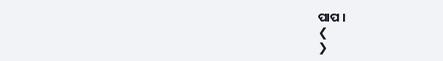ପାପ ।
❮
❯